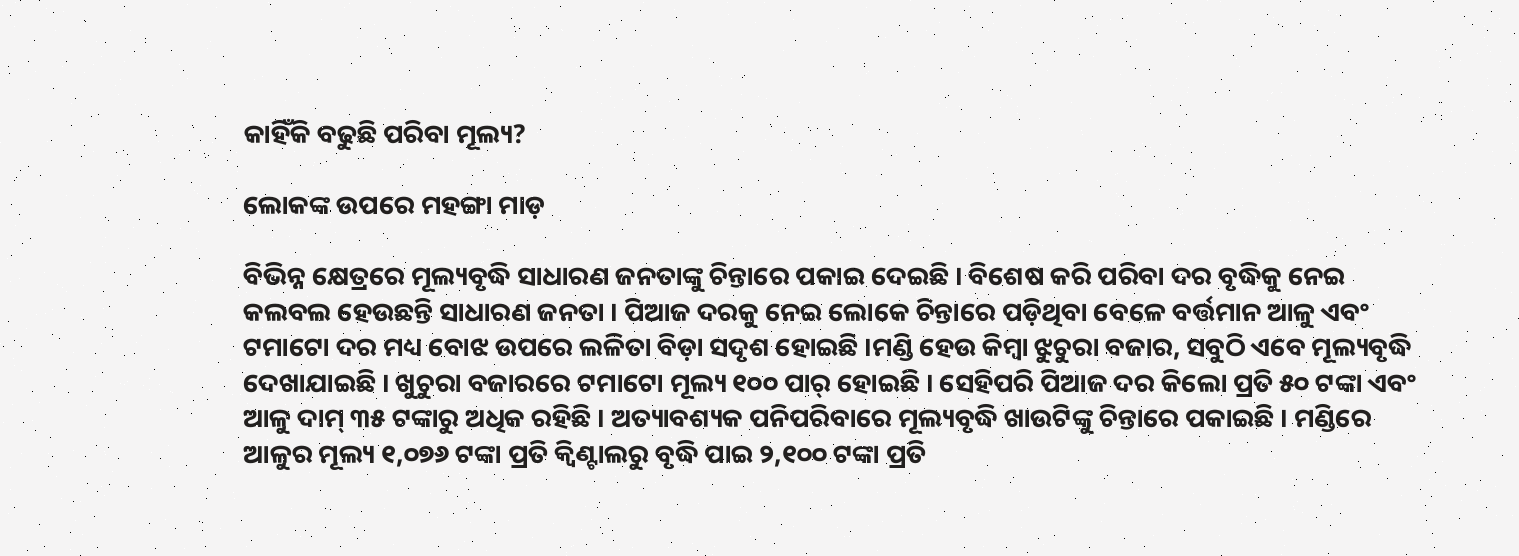କାହିଁକି ବଢୁଛି ପରିବା ମୂଲ୍ୟ?

ଲୋକଙ୍କ ଉପରେ ମହଙ୍ଗା ମାଡ଼

ବିଭିନ୍ନ କ୍ଷେତ୍ରରେ ମୂଲ୍ୟବୃଦ୍ଧି ସାଧାରଣ ଜନତାଙ୍କୁ ଚିନ୍ତାରେ ପକାଇ ଦେଇଛି । ବିଶେଷ କରି ପରିବା ଦର ବୃଦ୍ଧିକୁ ନେଇ କଲବଲ ହେଉଛନ୍ତି ସାଧାରଣ ଜନତା । ପିଆଜ ଦରକୁ ନେଇ ଲୋକେ ଚିନ୍ତାରେ ପଡ଼ିଥିବା ବେଳେ ବର୍ତ୍ତମାନ ଆଳୁ ଏବଂ ଟମାଟୋ ଦର ମଧ୍ୟ ବୋଝ ଉପରେ ଲଳିତା ବିଡ଼ା ସଦୃଶ ହୋଇଛି ।ମଣ୍ଡି ହେଉ କିମ୍ବା ଝୁଚୁରା ବଜାର, ସବୁଠି ଏବେ ମୂଲ୍ୟବୃଦ୍ଧି ଦେଖାଯାଇଛି । ଖୁଚୁରା ବଜାରରେ ଟମାଟୋ ମୂଲ୍ୟ ୧୦୦ ପାର୍ ହୋଇଛି । ସେହିପରି ପିଆଜ ଦର କିଲୋ ପ୍ରତି ୫୦ ଟଙ୍କା ଏବଂ ଆଳୁ ଦାମ୍ ୩୫ ଟଙ୍କାରୁ ଅଧିକ ରହିଛି । ଅତ୍ୟାବଶ୍ୟକ ପନିପରିବାରେ ମୂଲ୍ୟବୃଦ୍ଧି ଖାଉଟିଙ୍କୁ ଚିନ୍ତାରେ ପକାଇଛି । ମଣ୍ଡିରେ ଆଳୁର ମୂଲ୍ୟ ୧,୦୭୬ ଟଙ୍କା ପ୍ରତି କ୍ୱିଣ୍ଟାଲରୁ ବୃଦ୍ଧି ପାଇ ୨,୧୦୦ ଟଙ୍କା ପ୍ରତି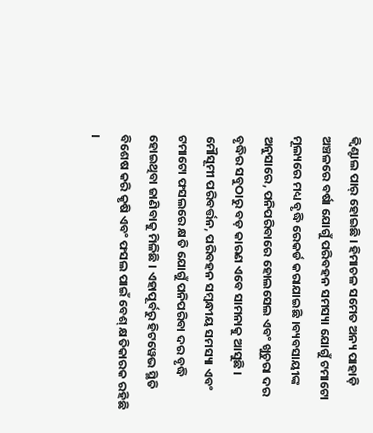କ୍ୱିଣ୍ଟାଲ ପାର୍ ହୋଇଛି । ହିମାଚଳ ସମେତ ଅନ୍ୟ ପାହାଡ଼ି ଅଞ୍ଚଳରେ ବର୍ଷା ଯୋଗୁଁ ପରିବହନ ସମସ୍ୟା ଯୋଗୁଁ ଟମାଟୋ ମୂଲ୍ୟରେ ମଧ୍ୟ ବୃଦ୍ଧି ରେକର୍ଡ କରାଯାଇଛି ।ବ୍ୟବସାୟୀଙ୍କ ଅନୁସାରେ, ପନିପରିବାରେ ହୋଲସେଲ ଏବଂ ଖୁଚୁରା ଦର ବୃଦ୍ଧିର ସବୁଠାରୁ ବଡ଼ କାରଣ ଏବେ ସାମନାକୁ ଆସୁଛି । ମୌସୂମୀ ପରିବର୍ତ୍ତନ, ପରିବହନ ସମ୍ବନ୍ଧୀୟ ସମସ୍ୟା ଏବଂ ଟମାଟୋ ଫସଲରେ କ୍ଷତି ଯୋଗୁଁ ପନିପରିବା ଦର ବୃଦ୍ଧି ହୋଇଥିବା ଜାଣିବାକୁ ମିଳିଛି । ଏହାପୂର୍ବରୁ ହିଟୱେଭ ସ୍ଥିତି ବିଶେଷ କରି କୃଷି ଏବଂ ଫସଲ ପାଇଁ ବେଶ୍ କ୍ଷତିକାରକ ରହିଛି ।